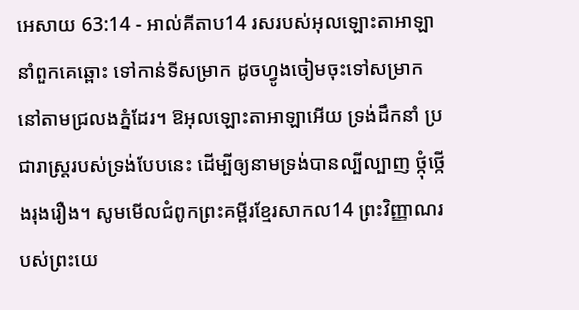អេសាយ 63:14 - អាល់គីតាប14 រសរបស់អុលឡោះតាអាឡានាំពួកគេឆ្ពោះ ទៅកាន់ទីសម្រាក ដូចហ្វូងចៀមចុះទៅសម្រាក នៅតាមជ្រលងភ្នំដែរ។ ឱអុលឡោះតាអាឡាអើយ ទ្រង់ដឹកនាំ ប្រជារាស្ត្ររបស់ទ្រង់បែបនេះ ដើម្បីឲ្យនាមទ្រង់បានល្បីល្បាញ ថ្កុំថ្កើងរុងរឿង។ សូមមើលជំពូកព្រះគម្ពីរខ្មែរសាកល14 ព្រះវិញ្ញាណរបស់ព្រះយេ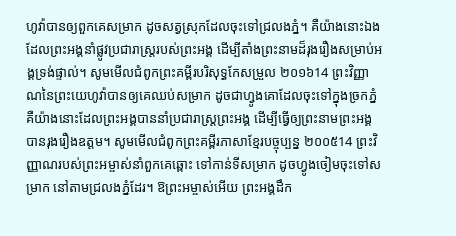ហូវ៉ាបានឲ្យពួកគេសម្រាក ដូចសត្វស្រុកដែលចុះទៅជ្រលងភ្នំ។ គឺយ៉ាងនោះឯង ដែលព្រះអង្គនាំផ្លូវប្រជារាស្ត្ររបស់ព្រះអង្គ ដើម្បីតាំងព្រះនាមដ៏រុងរឿងសម្រាប់អង្គទ្រង់ផ្ទាល់។ សូមមើលជំពូកព្រះគម្ពីរបរិសុទ្ធកែសម្រួល ២០១៦14 ព្រះវិញ្ញាណនៃព្រះយេហូវ៉ាបានឲ្យគេឈប់សម្រាក ដូចជាហ្វូងគោដែលចុះទៅក្នុងច្រកភ្នំ គឺយ៉ាងនោះដែលព្រះអង្គបាននាំប្រជារាស្ត្រព្រះអង្គ ដើម្បីធ្វើឲ្យព្រះនាមព្រះអង្គបានរុងរឿងឧត្តម។ សូមមើលជំពូកព្រះគម្ពីរភាសាខ្មែរបច្ចុប្បន្ន ២០០៥14 ព្រះវិញ្ញាណរបស់ព្រះអម្ចាស់នាំពួកគេឆ្ពោះ ទៅកាន់ទីសម្រាក ដូចហ្វូងចៀមចុះទៅសម្រាក នៅតាមជ្រលងភ្នំដែរ។ ឱព្រះអម្ចាស់អើយ ព្រះអង្គដឹក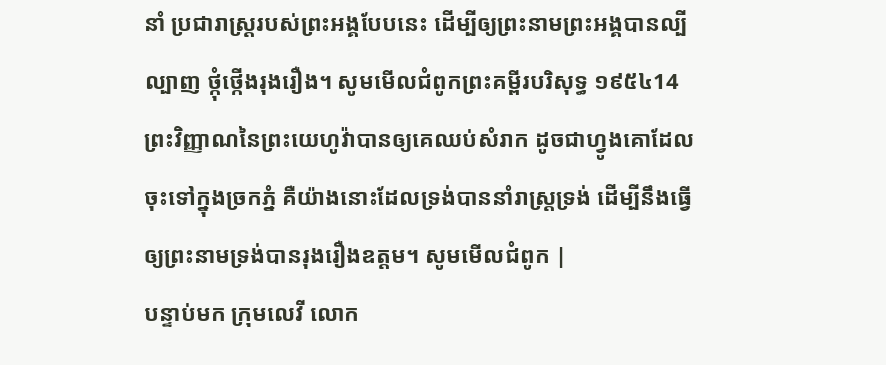នាំ ប្រជារាស្ត្ររបស់ព្រះអង្គបែបនេះ ដើម្បីឲ្យព្រះនាមព្រះអង្គបានល្បីល្បាញ ថ្កុំថ្កើងរុងរឿង។ សូមមើលជំពូកព្រះគម្ពីរបរិសុទ្ធ ១៩៥៤14 ព្រះវិញ្ញាណនៃព្រះយេហូវ៉ាបានឲ្យគេឈប់សំរាក ដូចជាហ្វូងគោដែលចុះទៅក្នុងច្រកភ្នំ គឺយ៉ាងនោះដែលទ្រង់បាននាំរាស្ត្រទ្រង់ ដើម្បីនឹងធ្វើឲ្យព្រះនាមទ្រង់បានរុងរឿងឧត្តម។ សូមមើលជំពូក |
បន្ទាប់មក ក្រុមលេវី លោក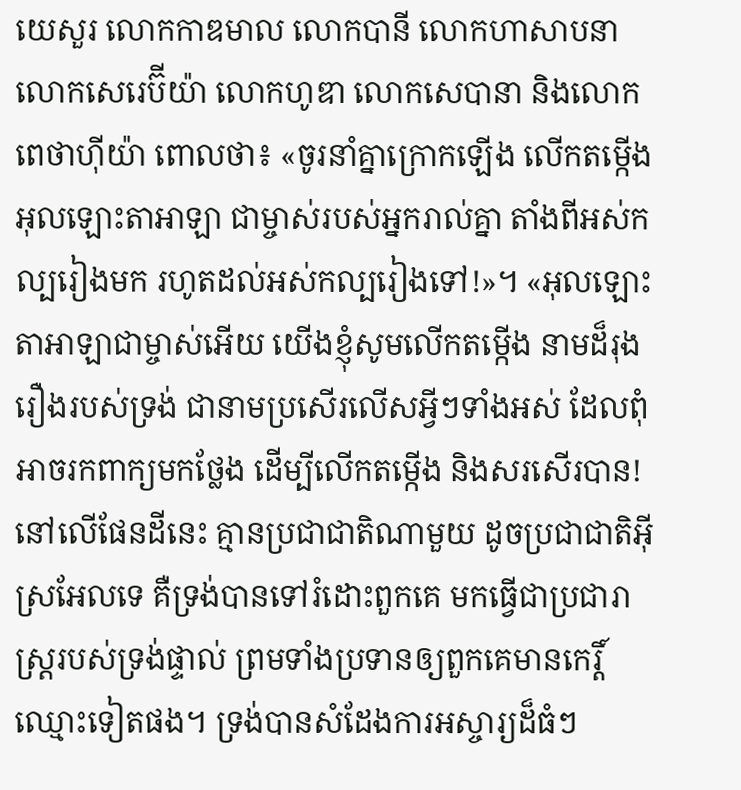យេសួរ លោកកាឌមាល លោកបានី លោកហាសាបនា លោកសេរេប៊ីយ៉ា លោកហូឌា លោកសេបានា និងលោកពេថាហ៊ីយ៉ា ពោលថា៖ «ចូរនាំគ្នាក្រោកឡើង លើកតម្កើងអុលឡោះតាអាឡា ជាម្ចាស់របស់អ្នករាល់គ្នា តាំងពីអស់កល្បរៀងមក រហូតដល់អស់កល្បរៀងទៅ!»។ «អុលឡោះតាអាឡាជាម្ចាស់អើយ យើងខ្ញុំសូមលើកតម្កើង នាមដ៏រុងរឿងរបស់ទ្រង់ ជានាមប្រសើរលើសអ្វីៗទាំងអស់ ដែលពុំអាចរកពាក្យមកថ្លែង ដើម្បីលើកតម្កើង និងសរសើរបាន!
នៅលើផែនដីនេះ គ្មានប្រជាជាតិណាមួយ ដូចប្រជាជាតិអ៊ីស្រអែលទេ គឺទ្រង់បានទៅរំដោះពួកគេ មកធ្វើជាប្រជារាស្ត្ររបស់ទ្រង់ផ្ទាល់ ព្រមទាំងប្រទានឲ្យពួកគេមានកេរ្តិ៍ឈ្មោះទៀតផង។ ទ្រង់បានសំដែងការអស្ចារ្យដ៏ធំៗ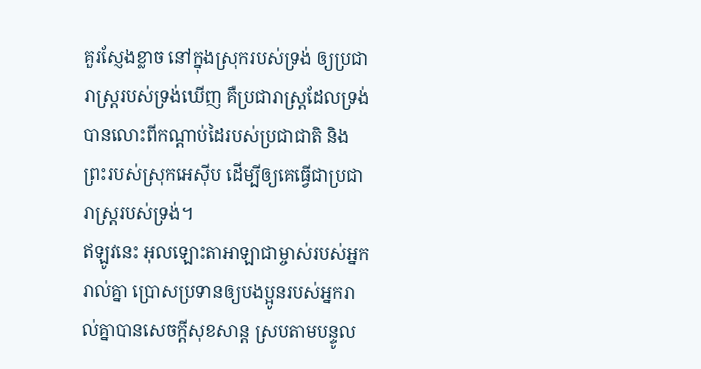គួរស្ញែងខ្លាច នៅក្នុងស្រុករបស់ទ្រង់ ឲ្យប្រជារាស្ត្ររបស់ទ្រង់ឃើញ គឺប្រជារាស្ត្រដែលទ្រង់បានលោះពីកណ្តាប់ដៃរបស់ប្រជាជាតិ និងព្រះរបស់ស្រុកអេស៊ីប ដើម្បីឲ្យគេធ្វើជាប្រជារាស្ត្ររបស់ទ្រង់។
ឥឡូវនេះ អុលឡោះតាអាឡាជាម្ចាស់របស់អ្នករាល់គ្នា ប្រោសប្រទានឲ្យបងប្អូនរបស់អ្នករាល់គ្នាបានសេចក្តីសុខសាន្ត ស្របតាមបន្ទូល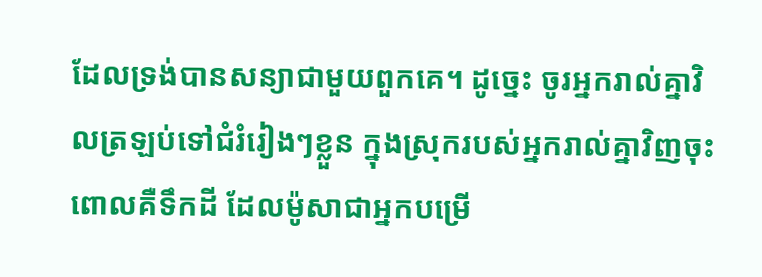ដែលទ្រង់បានសន្យាជាមួយពួកគេ។ ដូច្នេះ ចូរអ្នករាល់គ្នាវិលត្រឡប់ទៅជំរំរៀងៗខ្លួន ក្នុងស្រុករបស់អ្នករាល់គ្នាវិញចុះ ពោលគឺទឹកដី ដែលម៉ូសាជាអ្នកបម្រើ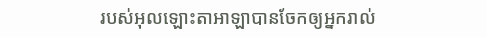របស់អុលឡោះតាអាឡាបានចែកឲ្យអ្នករាល់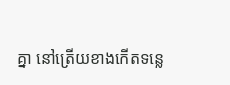គ្នា នៅត្រើយខាងកើតទន្លេ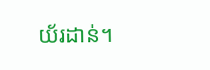យ័រដាន់។